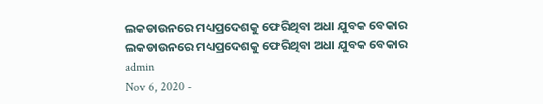ଲକଡାଉନରେ ମଧ୍ୟପ୍ରଦେଶକୁ ଫେରିଥିବା ଅଧା ଯୁବକ ବେକାର
ଲକଡାଉନରେ ମଧ୍ୟପ୍ରଦେଶକୁ ଫେରିଥିବା ଅଧା ଯୁବକ ବେକାର
admin
Nov 6, 2020 -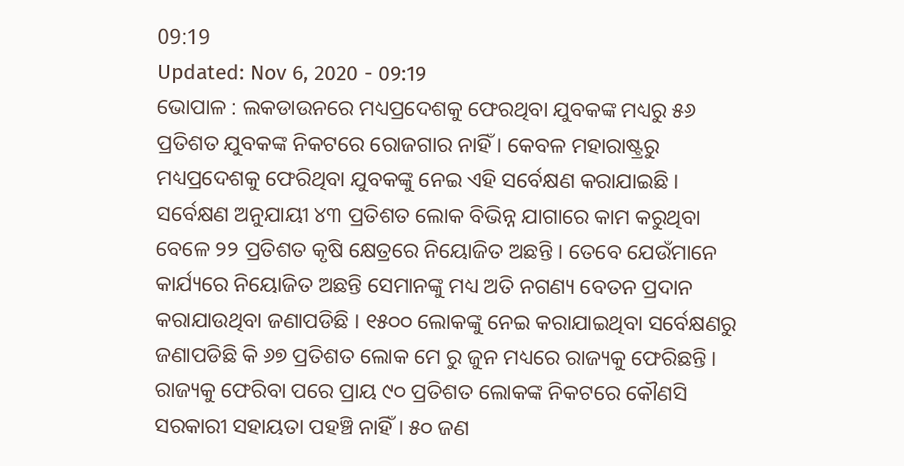09:19
Updated: Nov 6, 2020 - 09:19
ଭୋପାଳ : ଲକଡାଉନରେ ମଧ୍ୟପ୍ରଦେଶକୁ ଫେରଥିବା ଯୁବକଙ୍କ ମଧ୍ୟରୁ ୫୬ ପ୍ରତିଶତ ଯୁବକଙ୍କ ନିକଟରେ ରୋଜଗାର ନାହିଁ । କେବଳ ମହାରାଷ୍ଟ୍ରରୁ ମଧ୍ୟପ୍ରଦେଶକୁ ଫେରିଥିବା ଯୁବକଙ୍କୁ ନେଇ ଏହି ସର୍ବେକ୍ଷଣ କରାଯାଇଛି । ସର୍ବେକ୍ଷଣ ଅନୁଯାୟୀ ୪୩ ପ୍ରତିଶତ ଲୋକ ବିଭିନ୍ନ ଯାଗାରେ କାମ କରୁଥିବା ବେଳେ ୨୨ ପ୍ରତିଶତ କୃଷି କ୍ଷେତ୍ରରେ ନିୟୋଜିତ ଅଛନ୍ତି । ତେବେ ଯେଉଁମାନେ କାର୍ଯ୍ୟରେ ନିୟୋଜିତ ଅଛନ୍ତି ସେମାନଙ୍କୁ ମଧ୍ୟ ଅତି ନଗଣ୍ୟ ବେତନ ପ୍ରଦାନ କରାଯାଉଥିବା ଜଣାପଡିଛି । ୧୫୦୦ ଲୋକଙ୍କୁ ନେଇ କରାଯାଇଥିବା ସର୍ବେକ୍ଷଣରୁ ଜଣାପଡିଛି କି ୬୭ ପ୍ରତିଶତ ଲୋକ ମେ ରୁ ଜୁନ ମଧ୍ୟରେ ରାଜ୍ୟକୁ ଫେରିଛନ୍ତି । ରାଜ୍ୟକୁ ଫେରିବା ପରେ ପ୍ରାୟ ୯୦ ପ୍ରତିଶତ ଲୋକଙ୍କ ନିକଟରେ କୌଣସି ସରକାରୀ ସହାୟତା ପହଞ୍ଚି ନାହିଁ । ୫୦ ଜଣ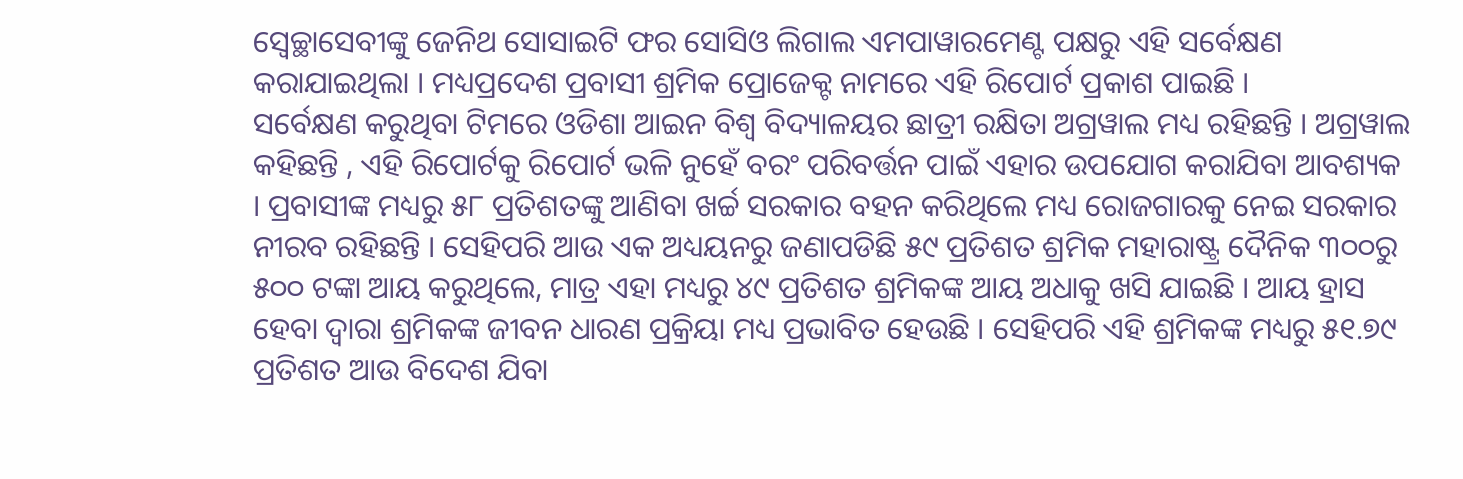ସ୍ୱେଚ୍ଛାସେବୀଙ୍କୁ ଜେନିଥ ସୋସାଇଟି ଫର ସୋସିଓ ଲିଗାଲ ଏମପାୱାରମେଣ୍ଟ ପକ୍ଷରୁ ଏହି ସର୍ବେକ୍ଷଣ କରାଯାଇଥିଲା । ମଧ୍ୟପ୍ରଦେଶ ପ୍ରବାସୀ ଶ୍ରମିକ ପ୍ରୋଜେକ୍ଟ ନାମରେ ଏହି ରିପୋର୍ଟ ପ୍ରକାଶ ପାଇଛି ।
ସର୍ବେକ୍ଷଣ କରୁଥିବା ଟିମରେ ଓଡିଶା ଆଇନ ବିଶ୍ୱ ବିଦ୍ୟାଳୟର ଛାତ୍ରୀ ରକ୍ଷିତା ଅଗ୍ରୱାଲ ମଧ୍ୟ ରହିଛନ୍ତି । ଅଗ୍ରୱାଲ କହିଛନ୍ତି , ଏହି ରିପୋର୍ଟକୁ ରିପୋର୍ଟ ଭଳି ନୁହେଁ ବରଂ ପରିବର୍ତ୍ତନ ପାଇଁ ଏହାର ଉପଯୋଗ କରାଯିବା ଆବଶ୍ୟକ । ପ୍ରବାସୀଙ୍କ ମଧ୍ୟରୁ ୫୮ ପ୍ରତିଶତଙ୍କୁ ଆଣିବା ଖର୍ଚ୍ଚ ସରକାର ବହନ କରିଥିଲେ ମଧ୍ୟ ରୋଜଗାରକୁ ନେଇ ସରକାର ନୀରବ ରହିଛନ୍ତି । ସେହିପରି ଆଉ ଏକ ଅଧ୍ୟୟନରୁ ଜଣାପଡିଛି ୫୯ ପ୍ରତିଶତ ଶ୍ରମିକ ମହାରାଷ୍ଟ୍ର ଦୈନିକ ୩୦୦ରୁ ୫୦୦ ଟଙ୍କା ଆୟ କରୁଥିଲେ, ମାତ୍ର ଏହା ମଧ୍ୟରୁ ୪୯ ପ୍ରତିଶତ ଶ୍ରମିକଙ୍କ ଆୟ ଅଧାକୁ ଖସି ଯାଇଛି । ଆୟ ହ୍ରାସ ହେବା ଦ୍ୱାରା ଶ୍ରମିକଙ୍କ ଜୀବନ ଧାରଣ ପ୍ରକ୍ରିୟା ମଧ୍ୟ ପ୍ରଭାବିତ ହେଉଛି । ସେହିପରି ଏହି ଶ୍ରମିକଙ୍କ ମଧ୍ୟରୁ ୫୧.୭୯ ପ୍ରତିଶତ ଆଉ ବିଦେଶ ଯିବା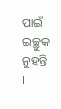ପାଇଁ ଇଚ୍ଛୁକ ନୁହନ୍ତି ।